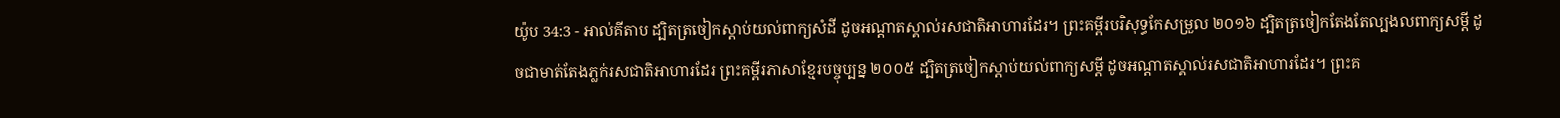យ៉ូប 34:3 - អាល់គីតាប ដ្បិតត្រចៀកស្ដាប់យល់ពាក្យសំដី ដូចអណ្ដាតស្គាល់រសជាតិអាហារដែរ។ ព្រះគម្ពីរបរិសុទ្ធកែសម្រួល ២០១៦ ដ្បិតត្រចៀកតែងតែល្បងលពាក្យសម្ដី ដូចជាមាត់តែងភ្លក់រសជាតិអាហារដែរ ព្រះគម្ពីរភាសាខ្មែរបច្ចុប្បន្ន ២០០៥ ដ្បិតត្រចៀកស្ដាប់យល់ពាក្យសម្ដី ដូចអណ្ដាតស្គាល់រសជាតិអាហារដែរ។ ព្រះគ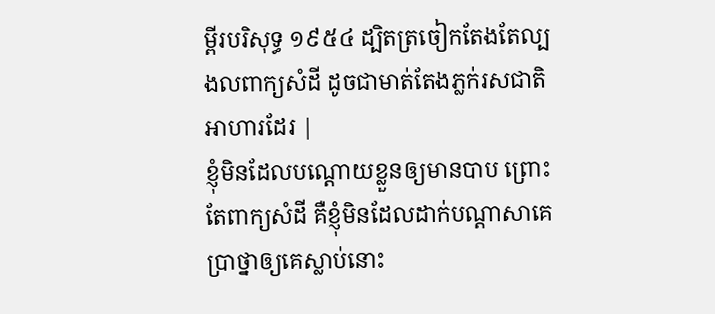ម្ពីរបរិសុទ្ធ ១៩៥៤ ដ្បិតត្រចៀកតែងតែល្បងលពាក្យសំដី ដូចជាមាត់តែងភ្លក់រសជាតិអាហារដែរ |
ខ្ញុំមិនដែលបណ្ដោយខ្លួនឲ្យមានបាប ព្រោះតែពាក្យសំដី គឺខ្ញុំមិនដែលដាក់បណ្ដាសាគេ ប្រាថ្នាឲ្យគេស្លាប់នោះ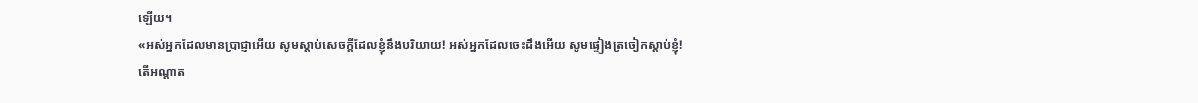ឡើយ។
«អស់អ្នកដែលមានប្រាជ្ញាអើយ សូមស្ដាប់សេចក្ដីដែលខ្ញុំនឹងបរិយាយ! អស់អ្នកដែលចេះដឹងអើយ សូមផ្ទៀងត្រចៀកស្ដាប់ខ្ញុំ!
តើអណ្ដាត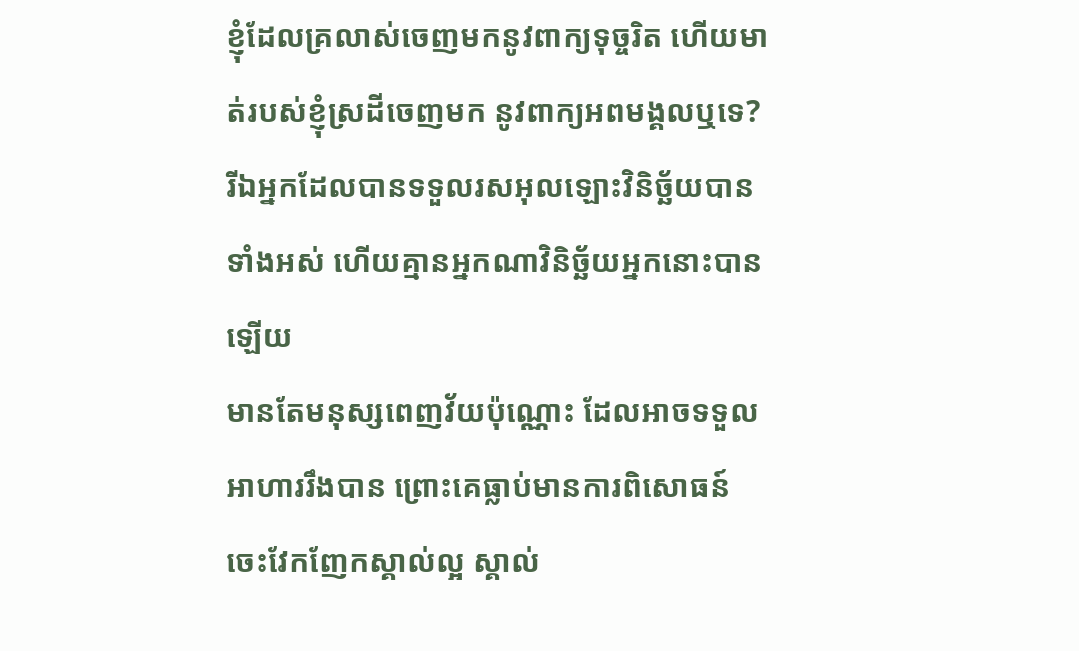ខ្ញុំដែលគ្រលាស់ចេញមកនូវពាក្យទុច្ចរិត ហើយមាត់របស់ខ្ញុំស្រដីចេញមក នូវពាក្យអពមង្គលឬទេ?
រីឯអ្នកដែលបានទទួលរសអុលឡោះវិនិច្ឆ័យបានទាំងអស់ ហើយគ្មានអ្នកណាវិនិច្ឆ័យអ្នកនោះបានឡើយ
មានតែមនុស្សពេញវ័យប៉ុណ្ណោះ ដែលអាចទទួលអាហាររឹងបាន ព្រោះគេធ្លាប់មានការពិសោធន៍ចេះវែកញែកស្គាល់ល្អ ស្គាល់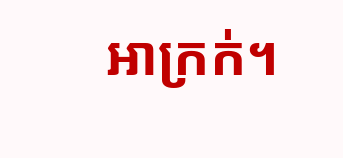អាក្រក់។